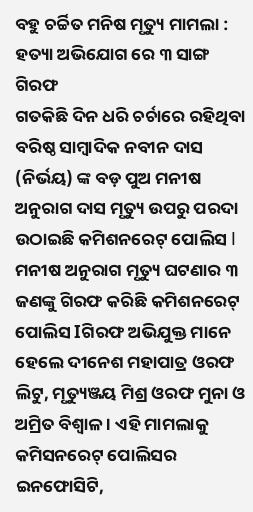ବହୁ ଚର୍ଚ୍ଚିତ ମନିଷ ମୃତ୍ୟୁ ମାମଲା : ହତ୍ୟା ଅଭିଯୋଗ ରେ ୩ ସାଙ୍ଗ ଗିରଫ
ଗତକିଛି ଦିନ ଧରି ଚର୍ଚାରେ ରହିଥିବା ବରିଷ୍ଠ ସାମ୍ବାଦିକ ନବୀନ ଦାସ (ନିର୍ଭୟ) ଙ୍କ ବଡ଼ ପୁଅ ମନୀଷ ଅନୁରାଗ ଦାସ ମୃତ୍ୟୁ ଉପରୁ ପରଦା ଉଠାଇଛି କମିଶନରେଟ୍ ପୋଲିସ I ମନୀଷ ଅନୁରାଗ ମୃତ୍ୟୁ ଘଟଣାର ୩ ଜଣଙ୍କୁ ଗିରଫ କରିଛି କମିଶନରେଟ୍ ପୋଲିସ Iଗିରଫ ଅଭିଯୁକ୍ତ ମାନେ ହେଲେ ଦୀନେଶ ମହାପାତ୍ର ଓରଫ ଲିଟୁ, ମୃତ୍ୟୁଞ୍ଜୟ ମିଶ୍ର ଓରଫ ମୁନା ଓ ଅମ୍ରିତ ବିଶ୍ବାଳ । ଏହି ମାମଲାକୁ କମିସନରେଟ୍ ପୋଲିସର ଇନଫୋସିଟି,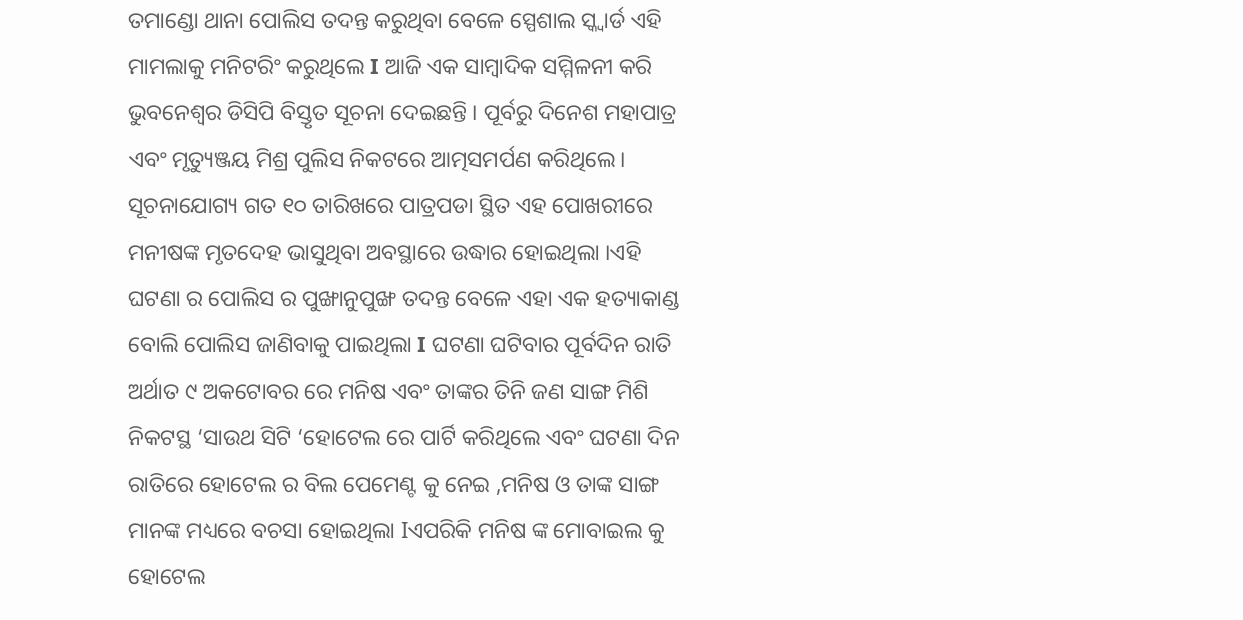ତମାଣ୍ଡୋ ଥାନା ପୋଲିସ ତଦନ୍ତ କରୁଥିବା ବେଳେ ସ୍ପେଶାଲ ସ୍କ୍ବାର୍ଡ ଏହି ମାମଲାକୁ ମନିଟରିଂ କରୁଥିଲେ I ଆଜି ଏକ ସାମ୍ବାଦିକ ସମ୍ମିଳନୀ କରି ଭୁବନେଶ୍ୱର ଡିସିପି ବିସ୍ତୃତ ସୂଚନା ଦେଇଛନ୍ତି । ପୂର୍ବରୁ ଦିନେଶ ମହାପାତ୍ର ଏବଂ ମୃତ୍ୟୁଞ୍ଜୟ ମିଶ୍ର ପୁଲିସ ନିକଟରେ ଆତ୍ମସମର୍ପଣ କରିଥିଲେ।
ସୂଚନାଯୋଗ୍ୟ ଗତ ୧୦ ତାରିଖରେ ପାତ୍ରପଡା ସ୍ଥିତ ଏହ ପୋଖରୀରେ ମନୀଷଙ୍କ ମୃତଦେହ ଭାସୁଥିବା ଅବସ୍ଥାରେ ଉଦ୍ଧାର ହୋଇଥିଲା ।ଏହି ଘଟଣା ର ପୋଲିସ ର ପୁଙ୍ଖାନୁପୁଙ୍ଖ ତଦନ୍ତ ବେଳେ ଏହା ଏକ ହତ୍ୟାକାଣ୍ଡ ବୋଲି ପୋଲିସ ଜାଣିବାକୁ ପାଇଥିଲା I ଘଟଣା ଘଟିବାର ପୂର୍ବଦିନ ରାତି ଅର୍ଥାତ ୯ ଅକଟୋବର ରେ ମନିଷ ଏବଂ ତାଙ୍କର ତିନି ଜଣ ସାଙ୍ଗ ମିଶି ନିକଟସ୍ଥ ‘ସାଉଥ ସିଟି ‘ହୋଟେଲ ରେ ପାର୍ଟି କରିଥିଲେ ଏବଂ ଘଟଣା ଦିନ ରାତିରେ ହୋଟେଲ ର ବିଲ ପେମେଣ୍ଟ କୁ ନେଇ ,ମନିଷ ଓ ତାଙ୍କ ସାଙ୍ଗ ମାନଙ୍କ ମଧ୍ୟରେ ବଚସା ହୋଇଥିଲା Iଏପରିକି ମନିଷ ଙ୍କ ମୋବାଇଲ କୁ ହୋଟେଲ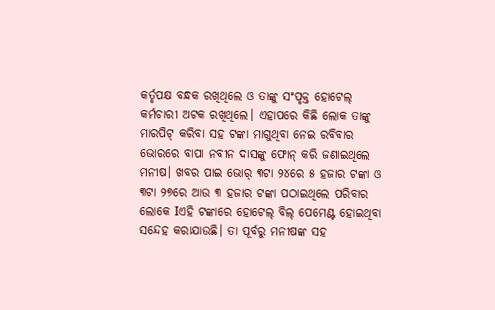କର୍ତୃପକ୍ଷ ବନ୍ଧକ ରଖିଥିଲେ ଓ ତାଙ୍କୁ ସଂପୃକ୍ତ ହୋଟେଲ୍ କର୍ମଚାରୀ ଅଟକ ରଖିଥିଲେ। ଏହାପରେ କିଛି ଲୋକ ତାଙ୍କୁ ମାରପିଟ୍ କରିବା ସହ ଟଙ୍କା ମାଗୁଥିବା ନେଇ ରବିବାର ଭୋରରେ ବାପା ନବୀନ ଦାସଙ୍କୁ ଫୋନ୍ କରି ଜଣାଇଥିଲେ ମନୀଷ। ଖବର ପାଇ ଭୋର୍ ୩ଟା ୨୪ରେ ୫ ହଜାର ଟଙ୍କା ଓ ୩ଟା ୨୭ରେ ଆଉ ୩ ହଜାର ଟଙ୍କା ପଠାଇଥିଲେ ପରିବାର ଲୋକେ Iଏହି ଟଙ୍କାରେ ହୋଟେଲ୍ ବିଲ୍ ପେମେଣ୍ଟ ହୋଇଥିବା ସନ୍ଦେହ କରାଯାଉଛି। ତା ପୂର୍ବରୁ ମନୀଷଙ୍କ ସହ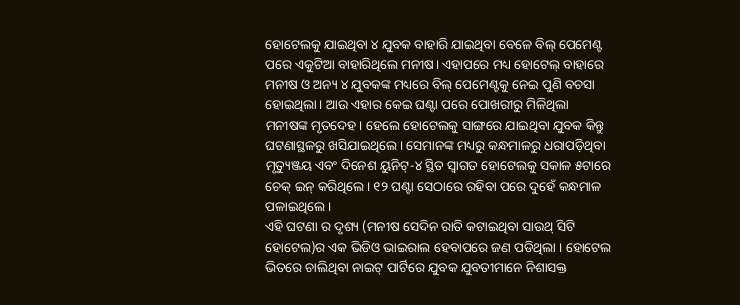ହୋଟେଲକୁ ଯାଇଥିବା ୪ ଯୁବକ ବାହାରି ଯାଇଥିବା ବେଳେ ବିଲ୍ ପେମେଣ୍ଟ ପରେ ଏକୁଟିଆ ବାହାରିଥିଲେ ମନୀଷ। ଏହାପରେ ମଧ୍ୟ ହୋଟେଲ୍ ବାହାରେ ମନୀଷ ଓ ଅନ୍ୟ ୪ ଯୁବକଙ୍କ ମଧ୍ୟରେ ବିଲ୍ ପେମେଣ୍ଟକୁ ନେଇ ପୁଣି ବଚସା ହୋଇଥିଲା। ଆଉ ଏହାର କେଇ ଘଣ୍ଟା ପରେ ପୋଖରୀରୁ ମିଳିଥିଲା ମନୀଷଙ୍କ ମୃତଦେହ। ହେଲେ ହୋଟେଲକୁ ସାଙ୍ଗରେ ଯାଇଥିବା ଯୁବକ କିନ୍ତୁ ଘଟଣାସ୍ଥଳରୁ ଖସିଯାଇଥିଲେ। ସେମାନଙ୍କ ମଧ୍ୟରୁ କନ୍ଧମାଳରୁ ଧରାପଡ଼ିଥିବା ମୃତ୍ୟୁଞ୍ଜୟ ଏବଂ ଦିନେଶ ୟୁନିଟ୍-୪ ସ୍ଥିତ ସ୍ୱାଗତ ହୋଟେଲକୁ ସକାଳ ୫ଟାରେ ଚେକ୍ ଇନ୍ କରିଥିଲେ। ୧୨ ଘଣ୍ଟା ସେଠାରେ ରହିବା ପରେ ଦୁହେଁ କନ୍ଧମାଳ ପଳାଇଥିଲେ।
ଏହି ଘଟଣା ର ଦୃଶ୍ୟ (ମନୀଷ ସେଦିନ ରାତି କଟାଇଥିବା ସାଉଥ୍ ସିଟି ହୋଟେଲ)ର ଏକ ଭିଡିଓ ଭାଇରାଲ ହେବାପରେ ଜଣ ପଡିଥିଲା । ହୋଟେଲ ଭିତରେ ଚାଲିଥିବା ନାଇଟ୍ ପାର୍ଟିରେ ଯୁବକ ଯୁବତୀମାନେ ନିଶାସକ୍ତ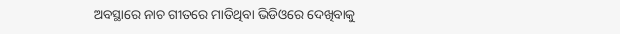ଅବସ୍ଥାରେ ନାଚ ଗୀତରେ ମାତିଥିବା ଭିଡିଓରେ ଦେଖିବାକୁ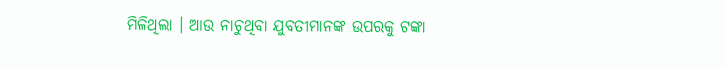ମିଳିଥିଲା । ଆଉ ନାଚୁଥିବା ଯୁବତୀମାନଙ୍କ ଉପରକୁ ଟଙ୍କା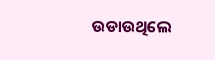ଉଡାଉଥିଲେ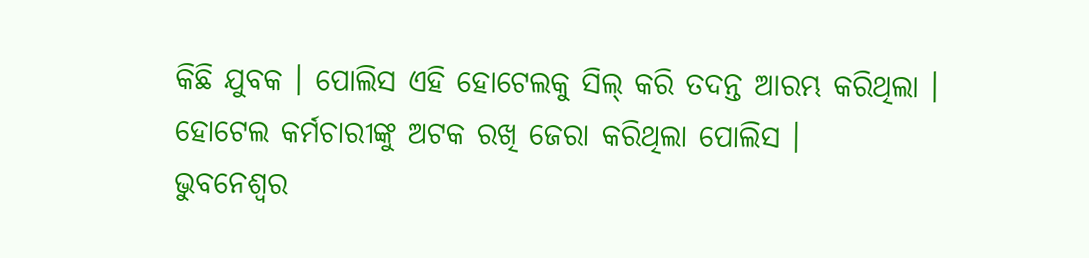କିଛି ଯୁବକ । ପୋଲିସ ଏହି ହୋଟେଲକୁ ସିଲ୍ କରି ତଦନ୍ତ ଆରମ୍ଭ କରିଥିଲା । ହୋଟେଲ କର୍ମଚାରୀଙ୍କୁ ଅଟକ ରଖି ଜେରା କରିଥିଲା ପୋଲିସ ।
ଭୁବନେଶ୍ୱର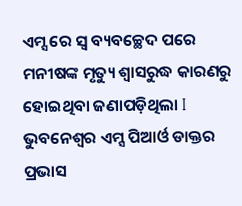ଏମ୍ସ ରେ ସ୍ଵ ବ୍ୟବଚ୍ଛେଦ ପରେ ମନୀଷଙ୍କ ମୃତ୍ୟୁ ଶ୍ୱାସରୁଦ୍ଧ କାରଣରୁ ହୋଇଥିବା ଜଣାପଡ଼ିଥିଲା I ଭୁବନେଶ୍ୱର ଏମ୍ସ ପିଆର୍ଓ ଡାକ୍ତର ପ୍ରଭାସ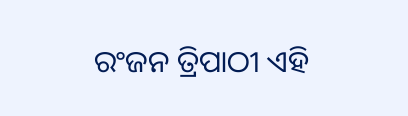ରଂଜନ ତ୍ରିପାଠୀ ଏହି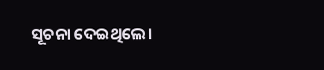ସୂଚନା ଦେଇଥିଲେ।